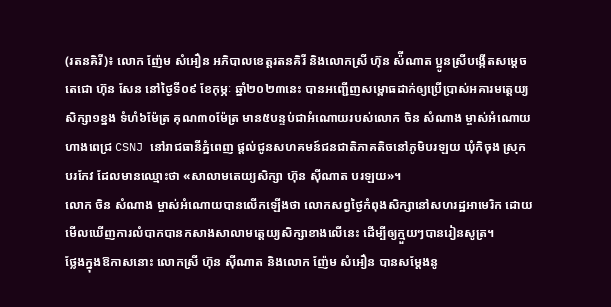(រតនគិរី)៖ លោក ញ៉ែម សំអឿន អភិបាលខេត្តរតនគិរី និងលោកស្រី ហ៊ុន ស៉ីណាត ប្អូនស្រីបង្កើតសម្ដេចតេជោ ហ៊ុន សែន នៅថ្ងៃទី០៩ ខែកុម្ភៈ ឆ្នាំ២០២៣នេះ បានអញ្ជើញសម្ពោធដាក់ឲ្យប្រើប្រាស់អគារមត្តេយ្យសិក្សា១ខ្នង ទំហំ៦ម៉ែត្រ គុណ៣០ម៉ែត្រ មាន៥បន្ទប់ជាអំណោយរបស់លោក ចិន សំណាង ម្ចាស់អំណោយហាងពេជ្រ CSNJ នៅរាជធានីភ្នំពេញ ផ្តល់ជូនសហគមន៍ជនជាតិភាគតិចនៅភូមិបរឡយ ឃុំកិចុង ស្រុកបរកែវ ដែលមានឈ្មោះថា «សាលាមតេយ្យសិក្សា ហ៊ុន ស៊ីណាត បរឡយ»។
លោក ចិន សំណាង ម្ចាស់អំណោយបានលើកឡើងថា លោកសព្វថ្ងៃកំពុងសិក្សានៅសហរដ្ឋអាមេរិក ដោយមើលឃើញការលំបាកបានកសាងសាលាមត្តេយ្យសិក្សាខាងលើនេះ ដើម្បីឲ្យក្មួយៗបានរៀនសូត្រ។
ថ្លែងក្នុងឱកាសនោះ លោកស្រី ហ៊ុន ស៊ីណាត និងលោក ញ៉ែម សំអឿន បានសម្តែងនូ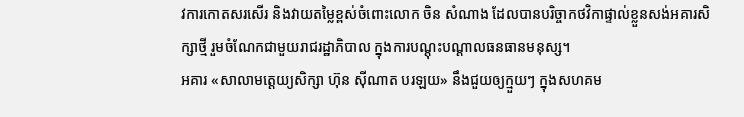វការកោតសរសើរ និងវាយតម្លៃខ្ពស់ចំពោះលោក ចិន សំណាង ដែលបានបរិច្ចាកថវិកាផ្ទាល់ខ្លួនសង់អគារសិក្សាថ្មី រួមចំណែកជាមួយរាជរដ្ឋាភិបាល ក្នុងការបណ្តុះបណ្តាលធនធានមនុស្ស។
អគារ «សាលាមត្តេយ្យសិក្សា ហ៊ុន ស៊ីណាត បរឡយ» នឹងជួយឲ្យក្មួយៗ ក្នុងសហគម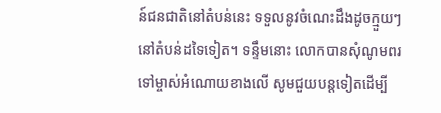ន៍ជនជាតិនៅតំបន់នេះ ទទួលនូវចំណេះដឹងដូចក្មួយៗនៅតំបន់ដទៃទៀត។ ទន្ទឹមនោះ លោកបានសុំណូមពរទៅម្ចាស់អំណោយខាងលើ សូមជួយបន្តទៀតដើម្បី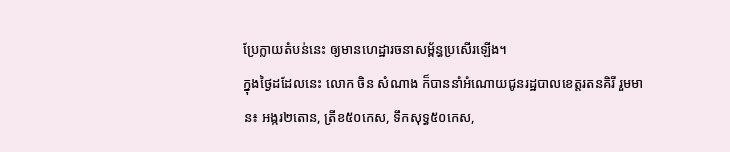ប្រែក្លាយតំបន់នេះ ឲ្យមានហេដ្ឋារចនាសម្ព័ន្ធប្រសើរឡើង។
ក្នុងថ្ងៃដដែលនេះ លោក ចិន សំណាង ក៏បាននាំអំណោយជូនរដ្ឋបាលខេត្តរតនគិរី រួមមាន៖ អង្ករ២តោន, ត្រីខ៥០កេស, ទឹកសុទ្ធ៥០កេស,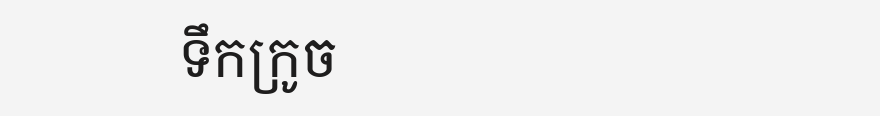ទឹកក្រូច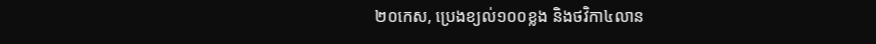២០កេស, ប្រេងខ្យល់១០០ខ្លង និងថវិកា៤លាន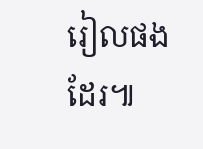រៀលផងដែរ៕